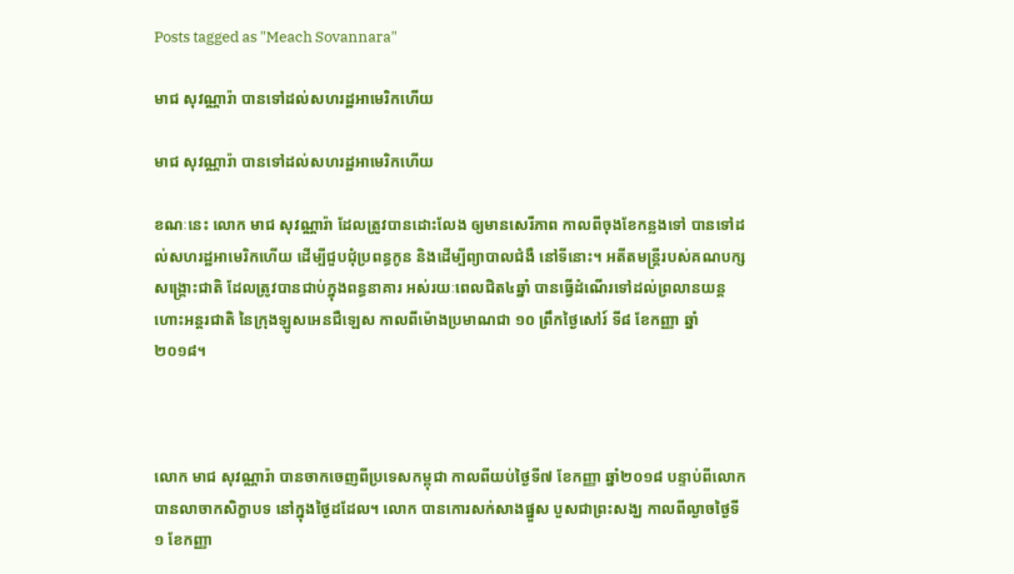Posts tagged as "Meach Sovannara"

មាជ សុវណ្ណារ៉ា បានទៅដល់សហរដ្ឋអាមេរិកហើយ

មាជ សុវណ្ណារ៉ា បានទៅដល់សហរដ្ឋអាមេរិកហើយ

ខណៈនេះ លោក មាជ សុវណ្ណារ៉ា ដែលត្រូវបានដោះលែង ឲ្យមានសេរីភាព កាលពីចុងខែកន្លងទៅ បានទៅដល់សហរដ្ឋអាមេរិកហើយ ដើម្បីជួបជុំប្រពន្ធកូន និងដើម្បីព្យាបាលជំងឺ នៅទីនោះ។ អតីតមន្ត្រីរបស់គណបក្សសង្គ្រោះជាតិ ដែលត្រូវបានជាប់ក្នុងពន្ធនាគារ អស់រយៈពេលជិត៤ឆ្នាំ បានធ្វើដំណើរទៅដល់ព្រលានយន្ដហោះអន្តរជាតិ នៃក្រុងឡូសអេនជឺឡេស កាលពីម៉ោងប្រមាណជា ១០ ព្រឹកថ្ងៃសៅរ៍ ទី៨ ខែកញ្ញា ឆ្នាំ២០១៨។



លោក មាជ សុវណ្ណារ៉ា បានចាកចេញពីប្រទេសកម្ពុជា កាលពីយប់ថ្ងៃទី៧ ខែកញ្ញា ឆ្នាំ២០១៨ បន្ទាប់ពីលោកបានលាចាកសិក្ខាបទ នៅក្នុងថ្ងៃដដែល។ លោក បានកោរសក់សាងផ្នួស បួសជាព្រះសង្ឃ កាលពីល្ងាចថ្ងៃទី១ ខែកញ្ញា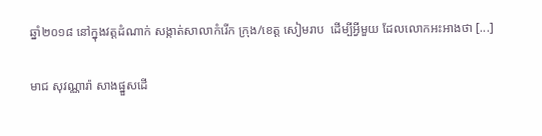ឆ្នាំ២០១៨ នៅក្នុងវត្តដំណាក់ សង្កាត់សាលាកំរើក ក្រុង/ខេត្ត សៀមរាប  ដើម្បីអ្វីមួយ ដែលលោកអះអាងថា [...]

មាជ សុវណ្ណារ៉ា សាងផ្នួសដើ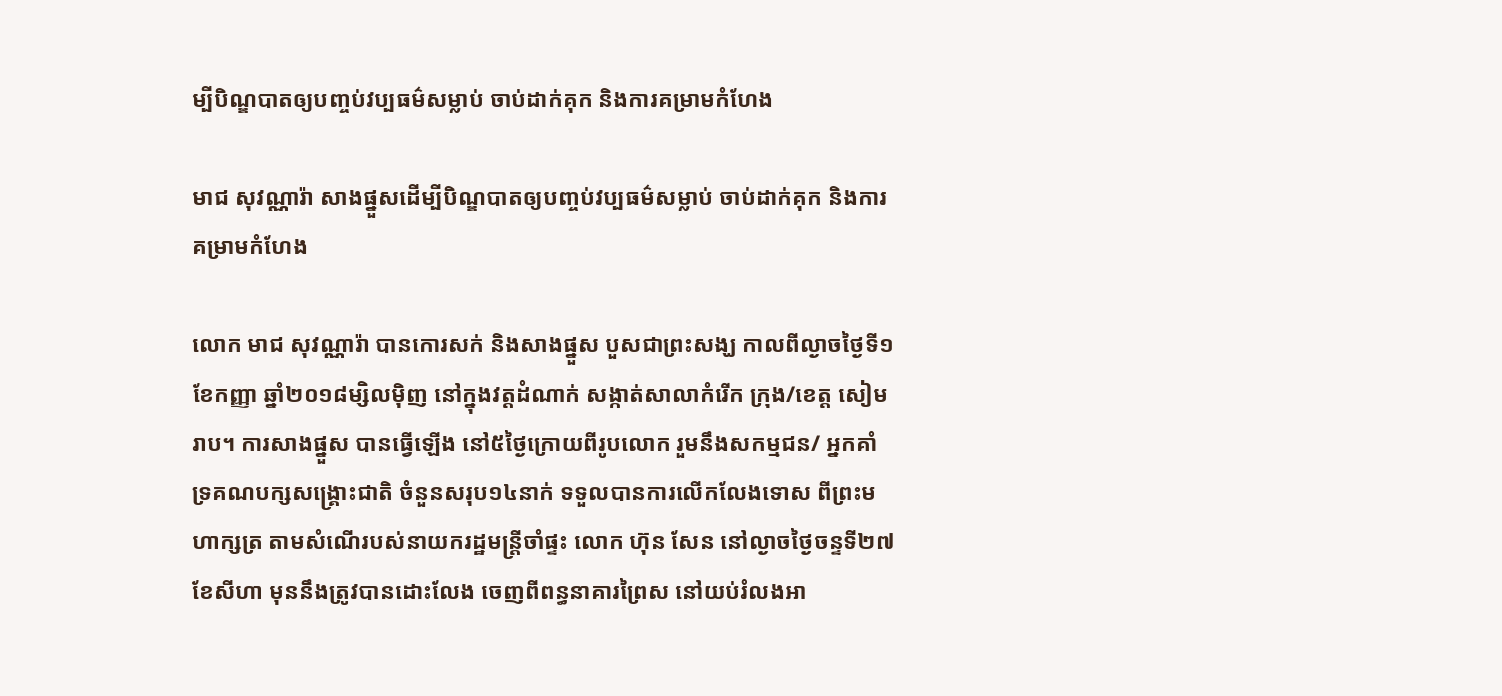ម្បីបិណ្ឌបាតឲ្យបញ្ចប់វប្បធម៌សម្លាប់ ចាប់ដាក់គុក និងការគម្រាមកំហែង

មាជ សុវណ្ណារ៉ា សាងផ្នួសដើម្បីបិណ្ឌបាតឲ្យបញ្ចប់វប្បធម៌សម្លាប់ ចាប់ដាក់គុក និងការគម្រាមកំហែង

លោក មាជ សុវណ្ណារ៉ា បានកោរសក់ និងសាងផ្នួស បួសជាព្រះសង្ឃ កាលពីល្ងាចថ្ងៃទី១ ខែកញ្ញា ឆ្នាំ២០១៨ម្សិលម៉ិញ នៅក្នុងវត្តដំណាក់ សង្កាត់សាលាកំរើក ក្រុង/ខេត្ត សៀមរាប។ ការសាងផ្នួស បានធ្វើឡើង នៅ៥ថ្ងៃក្រោយពីរូបលោក រួមនឹងសកម្មជន/ អ្នកគាំទ្រគណបក្សសង្គ្រោះជាតិ ចំនួនសរុប១៤នាក់ ទទួលបានការលើកលែងទោស ពីព្រះមហាក្សត្រ តាមសំណើរបស់នាយករដ្ឋមន្ត្រីចាំផ្ទះ លោក ហ៊ុន សែន នៅល្ងាចថ្ងៃចន្ទទី២៧ ខែសីហា មុននឹងត្រូវបានដោះលែង ចេញពីពន្ធនាគារព្រៃស នៅយប់រំលងអា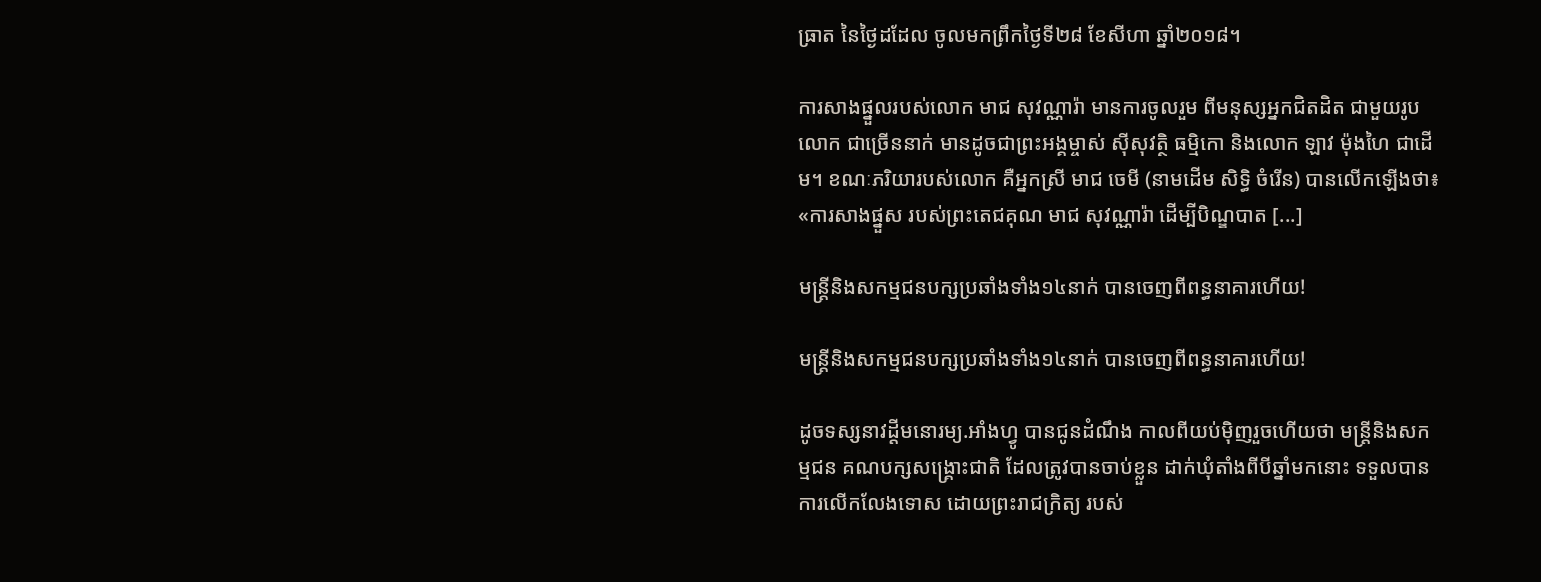ធ្រាត នៃថ្ងៃដដែល ចូលមកព្រឹកថ្ងៃទី២៨ ខែសីហា ឆ្នាំ២០១៨។

ការសាងផ្នួលរបស់លោក មាជ សុវណ្ណារ៉ា មានការចូលរួម ពីមនុស្សអ្នកជិតដិត ជាមួយរូបលោក ជាច្រើននាក់ មានដូចជាព្រះអង្គម្ចាស់ ស៊ីសុវត្ថិ ធម្មិកោ និងលោក ឡាវ ម៉ុងហៃ ជាដើម។ ខណៈភរិយារបស់លោក គឺអ្នកស្រី មាជ ចេមី (នាមដើម សិទ្ធិ ចំរើន) បានលើកឡើងថា៖ «ការសាងផ្នួស របស់ព្រះតេជគុណ មាជ សុវណ្ណារ៉ា ដើម្បីបិណ្ឌបាត [...]

មន្ត្រីនិងសកម្មជនបក្សប្រឆាំងទាំង១៤នាក់ បានចេញពីពន្ធនាគារហើយ!

មន្ត្រីនិងសកម្មជនបក្សប្រឆាំងទាំង១៤នាក់ បានចេញពីពន្ធនាគារហើយ!

ដូចទស្សនាវដ្ដីមនោរម្យ.អាំងហ្វូ បានជូនដំណឹង កាលពីយប់ម៉ិញរួចហើយថា មន្ត្រីនិងសកម្មជន គណបក្សសង្គ្រោះជាតិ ដែលត្រូវបានចាប់ខ្លួន ដាក់ឃុំតាំងពីបីឆ្នាំមកនោះ ទទួលបានការលើកលែងទោស ដោយព្រះរាជក្រិត្យ របស់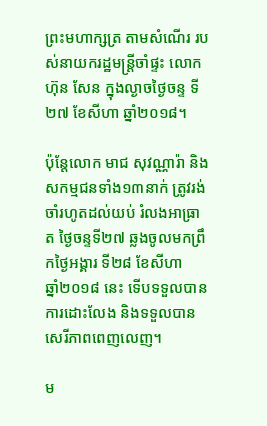ព្រះមហាក្សត្រ តាមសំណើរ របស់នាយករដ្ឋមន្ត្រីចាំផ្ទះ លោក ហ៊ុន សែន ក្នុងល្ងាចថ្ងៃចន្ទ ទី២៧ ខែសីហា ឆ្នាំ២០១៨។

ប៉ុន្តែលោក មាជ សុវណ្ណារ៉ា និងសកម្មជនទាំង១៣នាក់ ត្រូវរង់ចាំរហូតដល់យប់ រំលងអាធ្រាត ថ្ងៃចន្ទទី២៧ ឆ្លងចូលមកព្រឹកថ្ងៃអង្គារ ទី២៨ ខែសីហា
ឆ្នាំ២០១៨ នេះ ទើបទទួលបានការដោះលែង និងទទួលបានសេរីភាពពេញលេញ។

ម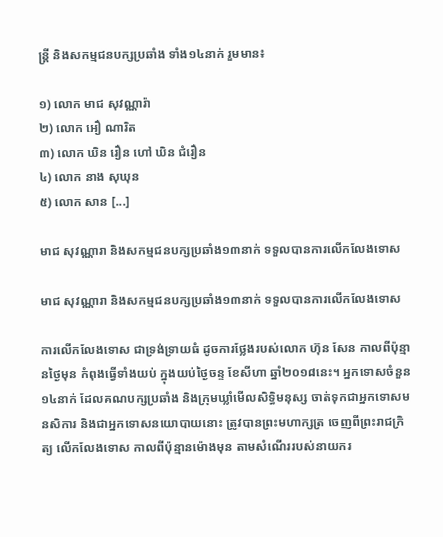ន្ត្រី និងសកម្មជនបក្សប្រឆាំង ទាំង១៤នាក់ រួមមាន៖

១) លោក មាជ សុវណ្ណារ៉ា
២) លោក អឿ ណារិត
៣) លោក ឃិន រឿន ហៅ ឃិន ជំរឿន
៤) លោក នាង សុឃុន
៥) លោក សាន [...]

មាជ សុវណ្ណារា និងសកម្មជនបក្សប្រឆាំង១៣នាក់ ទទួលបានការលើកលែងទោស

មាជ សុវណ្ណារា និងសកម្មជនបក្សប្រឆាំង១៣នាក់ ទទួលបានការលើកលែងទោស

ការលើកលែងទោស ជាទ្រង់ទ្រាយធំ ដូចការថ្លែងរបស់លោក ហ៊ុន សែន កាលពីប៉ុន្មានថ្ងៃមុន កំពុងធ្វើទាំងយប់ ក្នុងយប់ថ្ងៃចន្ទ ខែសីហា ឆ្នាំ២០១៨នេះ។ អ្នកទោសចំនួន១៤នាក់ ដែលគណបក្សប្រឆាំង និងក្រុមឃ្លាំមើលសិទ្ធិមនុស្ស ចាត់ទុកជាអ្នកទោសមនសិការ និងជាអ្នកទោសនយោបាយនោះ ត្រូវបានព្រះមហាក្សត្រ ចេញពីព្រះរាជក្រិត្យ លើកលែងទោស កាលពីប៉ុន្មានម៉ោងមុន តាមសំណើររបស់នាយករ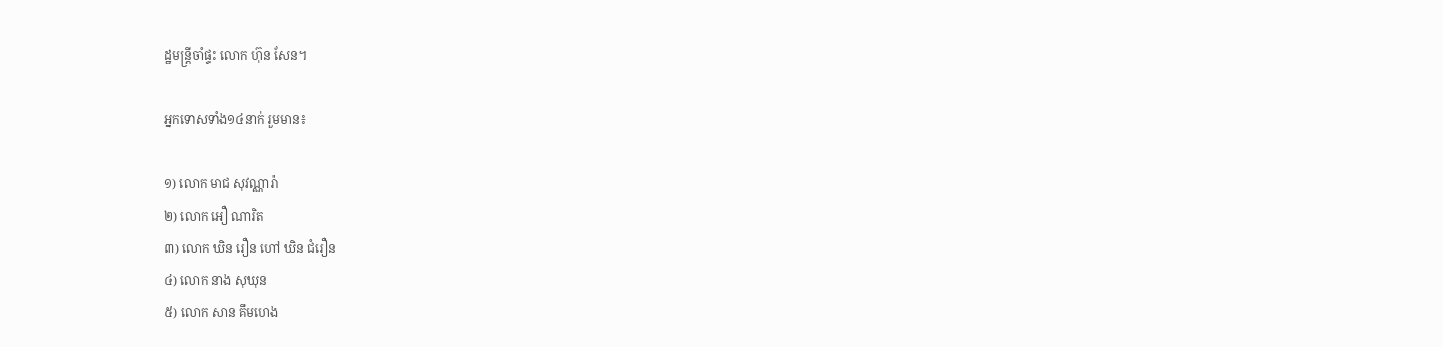ដ្ឋមន្ត្រីចាំផ្ទះ លោក ហ៊ុន សែន។

អ្នកទោសទាំង១៤នាក់ រួមមាន៖

១) លោក មាជ សុវណ្ណារ៉ា
២) លោក អឿ ណារិត
៣) លោក ឃិន រឿន ហៅ ឃិន ជំរឿន
៤) លោក នាង សុឃុន
៥) លោក សាន គឹមហេង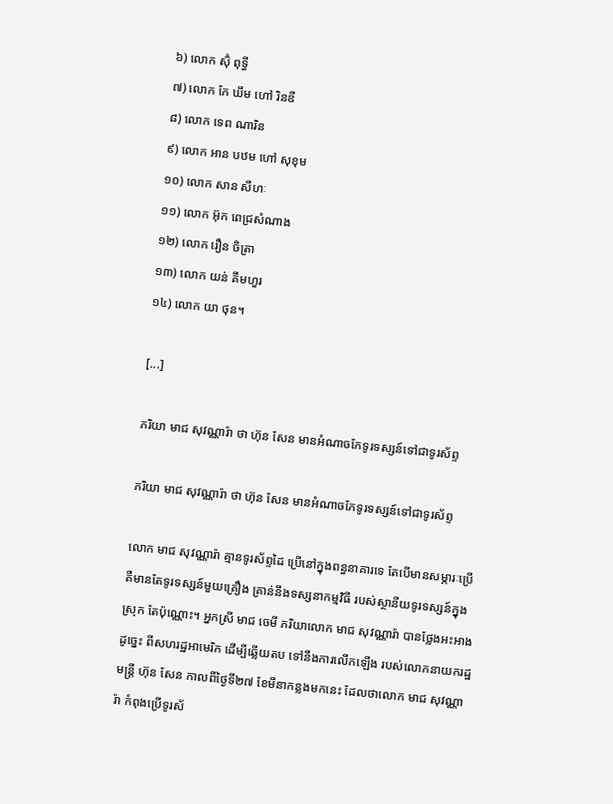៦) លោក ស៊ុំ ពុទ្ធី
៧) លោក កែ ឃឹម ហៅ រិនឌី
៨) លោក ទេព ណារិន
៩) លោក អាន បឋម ហៅ សុខុម
១០) លោក សាន សីហៈ
១១) លោក អ៊ុក ពេជ្រសំណាង
១២) លោក រឿន ចិត្រា
១៣) លោក យន់ គឹមហួរ
១៤) លោក យា ថុន។

[...]

ភរិយា មាជ សុវណ្ណារ៉ា ថា ហ៊ុន សែន មានអំណាចកែទូរទស្សន៍ទៅជាទូរស័ព្ទ

ភរិយា មាជ សុវណ្ណារ៉ា ថា ហ៊ុន សែន មានអំណាចកែទូរទស្សន៍ទៅជាទូរស័ព្ទ

លោក មាជ សុវណ្ណារ៉ា គ្មានទូរស័ព្ទដៃ ប្រើនៅក្នុងពន្ធនាគារទេ តែបើមានសម្ភារៈប្រើ គឺមានតែទូរទស្សន៍មួយគ្រឿង គ្រាន់នឹងទស្សនាកម្មវិធី របស់ស្ថានីយទូរទស្សន៍ក្នុងស្រុក តែប៉ុណ្ណោះ។ អ្នកស្រី មាជ ចេមី ភរិយាលោក មាជ សុវណ្ណារ៉ា បានថ្លែងអះអាងដូច្នេះ ពីសហរដ្ឋអាមេរិក ដើម្បីឆ្លើយតប ទៅនឹងការលើកឡើង របស់លោកនាយករដ្ឋមន្ត្រី ហ៊ុន សែន កាលពីថ្ងៃទី២៧ ខែមីនាកន្លងមកនេះ ដែលថាលោក មាជ សុវណ្ណារ៉ា កំពុងប្រើទូរស័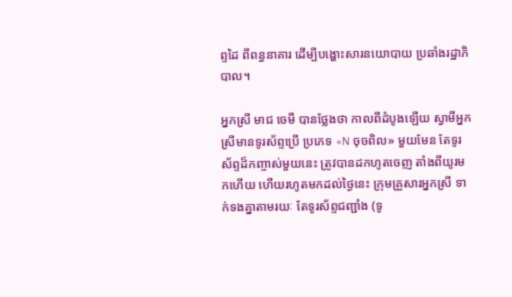ព្ទដៃ ពីពន្ធនាគារ ដើម្បីបង្ហោះសារនយោបាយ ប្រឆាំងរដ្ឋាភិបាល។

អ្នកស្រី មាជ ចេមី បានថ្លែងថា កាលពីដំបូងឡើយ ស្វាមីអ្នកស្រីមានទូរស័ព្ទប្រើ ប្រភេទ «N ចុចពិល» មួយមែន តែទូរស័ព្ទដ៏កញ្ចាស់មួយនេះ ត្រូវបានដកហូតចេញ តាំងពីយូរមកហើយ ហើយរហូតមកដល់ថ្ងៃនេះ ក្រុមគ្រួសារអ្នកស្រី ទាក់ទងគ្នាតាមរយៈ តែទូរស័ព្ទជញ្ជាំង (ទូ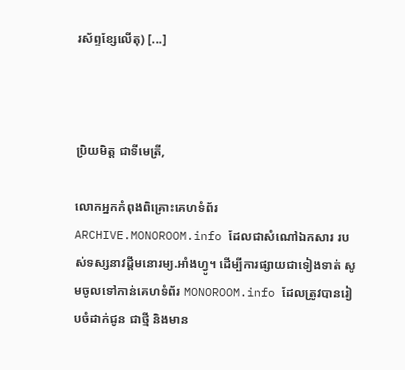រស័ព្ទខ្សែលើតុ) [...]



ប្រិយមិត្ត ជាទីមេត្រី,

លោកអ្នកកំពុងពិគ្រោះគេហទំព័រ ARCHIVE.MONOROOM.info ដែលជាសំណៅឯកសារ របស់ទស្សនាវដ្ដីមនោរម្យ.អាំងហ្វូ។ ដើម្បីការផ្សាយជាទៀងទាត់ សូមចូលទៅកាន់គេហទំព័រ MONOROOM.info ដែលត្រូវបានរៀបចំដាក់ជូន ជាថ្មី និងមាន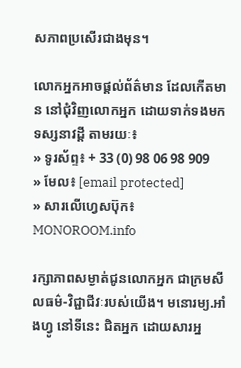សភាពប្រសើរជាងមុន។

លោកអ្នកអាចផ្ដល់ព័ត៌មាន ដែលកើតមាន នៅជុំវិញលោកអ្នក ដោយទាក់ទងមកទស្សនាវដ្ដី តាមរយៈ៖
» ទូរស័ព្ទ៖ + 33 (0) 98 06 98 909
» មែល៖ [email protected]
» សារលើហ្វេសប៊ុក៖ MONOROOM.info

រក្សាភាពសម្ងាត់ជូនលោកអ្នក ជាក្រមសីលធម៌-វិជ្ជាជីវៈរបស់យើង។ មនោរម្យ.អាំងហ្វូ នៅទីនេះ ជិតអ្នក ដោយសារអ្ន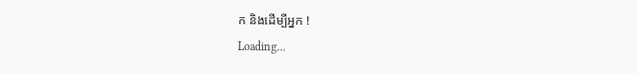ក និងដើម្បីអ្នក !
Loading...